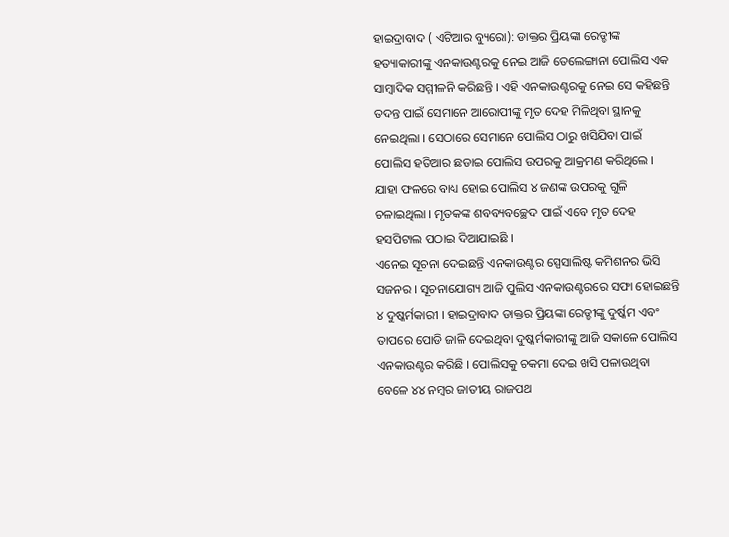ହାଇଦ୍ରାବାଦ ( ଏଟିଆର ବ୍ୟୁରୋ): ଡାକ୍ତର ପ୍ରିୟଙ୍କା ରେଡ୍ଡୀଙ୍କ ହତ୍ୟାକାରୀଙ୍କୁ ଏନକାଉଣ୍ଟରକୁ ନେଇ ଆଜି ତେଲେଙ୍ଗାନା ପୋଲିସ ଏକ ସାମ୍ବାଦିକ ସମ୍ମୀଳନି କରିଛନ୍ତି । ଏହି ଏନକାଉଣ୍ଟରକୁ ନେଇ ସେ କହିଛନ୍ତି ତଦନ୍ତ ପାଇଁ ସେମାନେ ଆରୋପୀଙ୍କୁ ମୃତ ଦେହ ମିଳିଥିବା ସ୍ଥାନକୁ ନେଇଥିଲା । ସେଠାରେ ସେମାନେ ପୋଲିସ ଠାରୁ ଖସିଯିବା ପାଇଁ ପୋଲିସ ହତିଆର ଛଡାଇ ପୋଲିସ ଉପରକୁ ଆକ୍ରମଣ କରିଥିଲେ । ଯାହା ଫଳରେ ବାଧ୍ୟ ହୋଇ ପୋଲିସ ୪ ଜଣଙ୍କ ଉପରକୁ ଗୁଳି ଚଳାଇଥିଲା । ମୃତକଙ୍କ ଶବବ୍ୟବଚ୍ଛେଦ ପାଇଁ ଏବେ ମୃତ ଦେହ ହସପିଟାଲ ପଠାଇ ଦିଆଯାଇଛି ।
ଏନେଇ ସୂଚନା ଦେଇଛନ୍ତି ଏନକାଉଣ୍ଟର ସ୍ପେସାଲିଷ୍ଟ କମିଶନର ଭିସି ସଜନର । ସୂଚନାଯୋଗ୍ୟ ଆଜି ପୁଲିସ ଏନକାଉଣ୍ଟରରେ ସଫା ହୋଇଛନ୍ତି ୪ ଦୁଷ୍କର୍ମକାରୀ । ହାଇଦ୍ରାବାଦ ଡାକ୍ତର ପ୍ରିୟଙ୍କା ରେଡ୍ଡୀଙ୍କୁ ଦୁର୍ଷ୍କମ ଏବଂ ତାପରେ ପୋଡି ଜାଳି ଦେଇଥିବା ଦୁଷ୍କର୍ମକାରୀଙ୍କୁ ଆଜି ସକାଳେ ପୋଲିସ ଏନକାଉଣ୍ଟର କରିଛି । ପୋଲିସକୁ ଚକମା ଦେଇ ଖସି ପଳାଉଥିବା ବେଳେ ୪୪ ନମ୍ବର ଜାତୀୟ ରାଜପଥ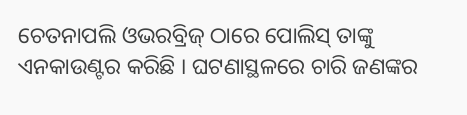ଚେତନାପଲି ଓଭରବ୍ରିଜ୍ ଠାରେ ପୋଲିସ୍ ତାଙ୍କୁ ଏନକାଉଣ୍ଟର କରିଛି । ଘଟଣାସ୍ଥଳରେ ଚାରି ଜଣଙ୍କର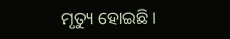ମୃତ୍ୟୁ ହୋଇଛି ।